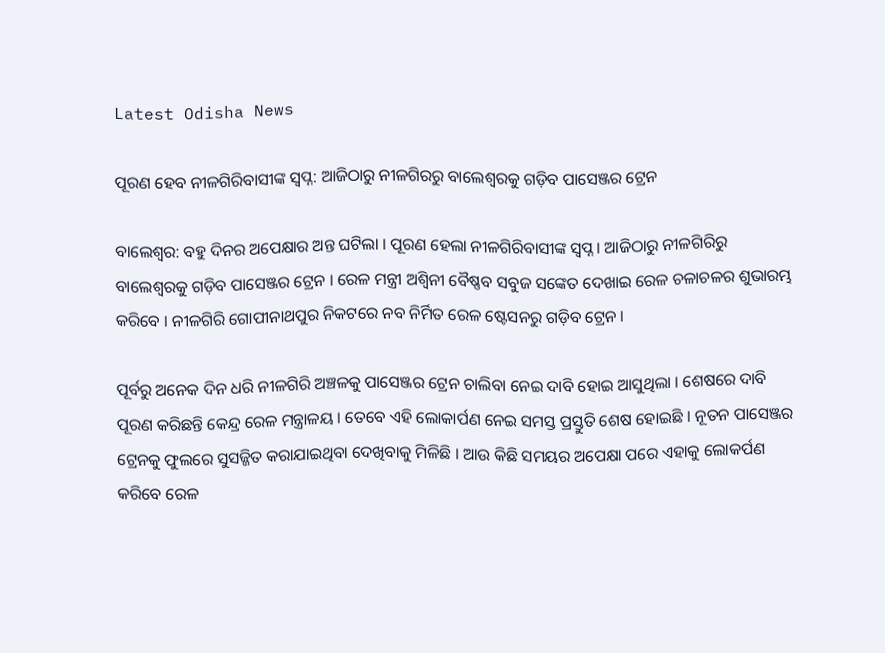Latest Odisha News

ପୂରଣ ହେବ ନୀଳଗିରିବାସୀଙ୍କ ସ୍ୱପ୍ନ: ଆଜିଠାରୁ ନୀଳଗିରରୁ ବାଲେଶ୍ୱରକୁ ଗଡ଼ିବ ପାସେଞ୍ଜର ଟ୍ରେନ

ବାଲେଶ୍ଵର: ବହୁ ଦିନର ଅପେକ୍ଷାର ଅନ୍ତ ଘଟିଲା । ପୂରଣ ହେଲା ନୀଳଗିରିବାସୀଙ୍କ ସ୍ୱପ୍ନ । ଆଜିଠାରୁ ନୀଳଗିରିରୁ ବାଲେଶ୍ୱରକୁ ଗଡ଼ିବ ପାସେଞ୍ଜର ଟ୍ରେନ । ରେଳ ମନ୍ତ୍ରୀ ଅଶ୍ୱିନୀ ବୈଷ୍ଣବ ସବୁଜ ସଙ୍କେତ ଦେଖାଇ ରେଳ ଚଳାଚଳର ଶୁଭାରମ୍ଭ କରିବେ । ନୀଳଗିରି ଗୋପୀନାଥପୁର ନିକଟରେ ନବ ନିର୍ମିତ ରେଳ ଷ୍ଟେସନରୁ ଗଡ଼ିବ ଟ୍ରେନ ।

ପୂର୍ବରୁ ଅନେକ ଦିନ ଧରି ନୀଳଗିରି ଅଞ୍ଚଳକୁ ପାସେଞ୍ଜର ଟ୍ରେନ ଚାଲିବା ନେଇ ଦାବି ହୋଇ ଆସୁଥିଲା । ଶେଷରେ ଦାବି ପୂରଣ କରିଛନ୍ତି କେନ୍ଦ୍ର ରେଳ ମନ୍ତ୍ରାଳୟ । ତେବେ ଏହି ଲୋକାର୍ପଣ ନେଇ ସମସ୍ତ ପ୍ରସ୍ତୁତି ଶେଷ ହୋଇଛି । ନୂତନ ପାସେଞ୍ଜର ଟ୍ରେନକୁ ଫୁଲରେ ସୁସଜ୍ଜିତ କରାଯାଇଥିବା ଦେଖିବାକୁ ମିଳିଛି । ଆଉ କିଛି ସମୟର ଅପେକ୍ଷା ପରେ ଏହାକୁ ଲୋକର୍ପଣ କରିବେ ରେଳ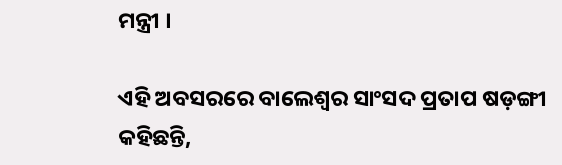ମନ୍ତ୍ରୀ ।

ଏହି ଅବସରରେ ବାଲେଶ୍ୱର ସାଂସଦ ପ୍ରତାପ ଷଡ଼ଙ୍ଗୀ କହିଛନ୍ତି,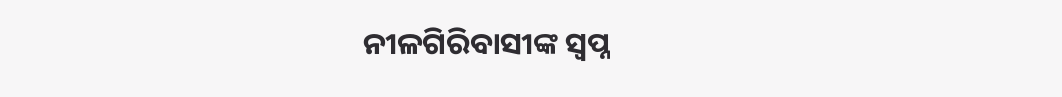ନୀଳଗିରିବାସୀଙ୍କ ସ୍ୱପ୍ନ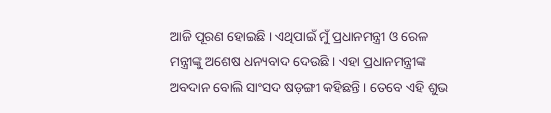ଆଜି ପୂରଣ ହୋଇଛି । ଏଥିପାଇଁ ମୁଁ ପ୍ରଧାନମନ୍ତ୍ରୀ ଓ ରେଳ ମନ୍ତ୍ରୀଙ୍କୁ ଅଶେଷ ଧନ୍ୟବାଦ ଦେଉଛି । ଏହା ପ୍ରଧାନମନ୍ତ୍ରୀଙ୍କ ଅବଦାନ ବୋଲି ସାଂସଦ ଷଡ଼ଙ୍ଗୀ କହିଛନ୍ତି । ତେବେ ଏହି ଶୁଭ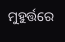ମୁହୁର୍ତ୍ତରେ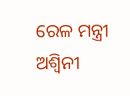ରେଳ ମନ୍ତ୍ରୀ ଅଶ୍ୱିନୀ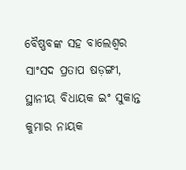ବୈଷ୍ଣବଙ୍କ ସହ ବାଲେଶ୍ଵର ସାଂସଦ ପ୍ରତାପ ଷଡ଼ଙ୍ଗୀ, ସ୍ଥାନୀୟ ବିଧାୟକ ଇଂ ସୁକାନ୍ତ କୁମାର ନାୟକ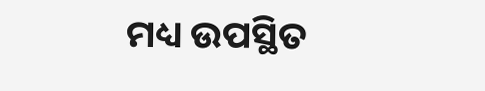ମଧ୍ୟ ଉପସ୍ଥିତ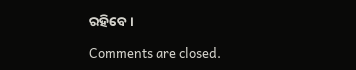ରହିବେ ।

Comments are closed.